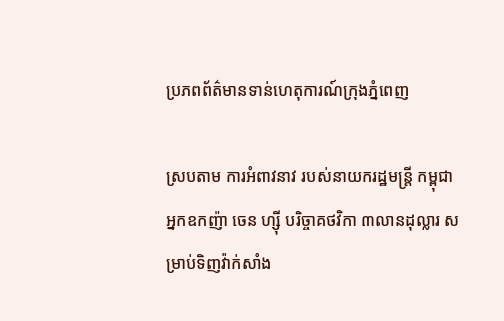ប្រភពព័ត៌មានទាន់ហេតុការណ៍ក្រុងភ្នំពេញ

ស្របតាម ការអំពាវនាវ របស់នាយករដ្ឋមន្ត្រី កម្ពុជា អ្នកឧកញ៉ា ចេន ហ្ស៊ី បរិច្ចាគថវិកា ៣លានដុល្លារ សម្រាប់ទិញវ៉ាក់សាំង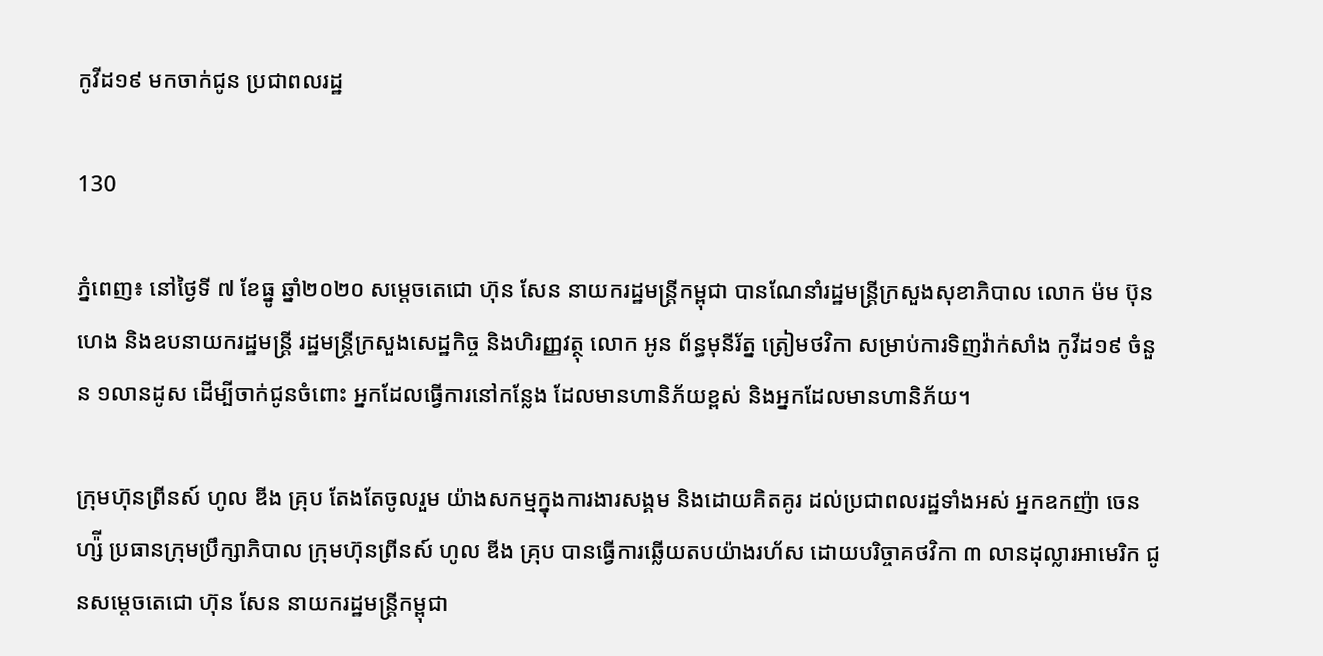កូវីដ១៩ មកចាក់ជូន ប្រជាពលរដ្ឋ

130

ភ្នំពេញ៖ នៅថ្ងៃទី ៧ ខែធ្នូ ឆ្នាំ២០២០ សម្តេចតេជោ ហ៊ុន សែន នាយករដ្ឋមន្ត្រីកម្ពុជា បានណែនាំរដ្ឋមន្រ្តីក្រសួងសុខាភិបាល លោក ម៉ម ប៊ុនហេង និងឧបនាយករដ្ឋមន្រ្តី រដ្ឋមន្រ្តីក្រសួងសេដ្ឋកិច្ច និងហិរញ្ញវត្ថុ លោក អូន ព័ន្ធមុនីរ័ត្ន ត្រៀមថវិកា សម្រាប់ការទិញវ៉ាក់សាំង កូវីដ១៩ ចំនួន ១លានដូស ដើម្បីចាក់ជូនចំពោះ អ្នកដែលធ្វើការនៅកន្លែង ដែលមានហានិភ័យខ្ពស់ និងអ្នកដែលមានហានិភ័យ។

ក្រុមហ៊ុនព្រីនស៍ ហូល ឌីង គ្រុប តែងតែចូលរួម យ៉ាងសកម្មក្នុងការងារសង្គម និងដោយគិតគូរ ដល់ប្រជាពលរដ្ឋទាំងអស់ អ្នកឧកញ៉ា ចេន ហ្ស៉ី ប្រធានក្រុមប្រឹក្សាភិបាល ក្រុមហ៊ុនព្រីនស៍ ហូល ឌីង គ្រុប បានធ្វើការឆ្លើយតបយ៉ាងរហ័ស ដោយបរិច្ចាគថវិកា ៣ លានដុល្លារអាមេរិក ជូនសម្តេចតេជោ ហ៊ុន សែន នាយករដ្ឋមន្ត្រីកម្ពុជា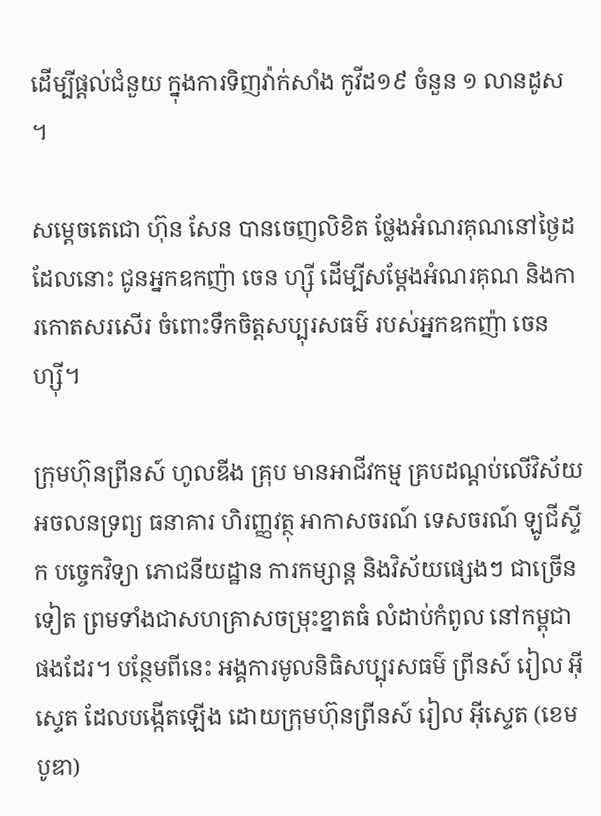ដើម្បីផ្តល់ជំនួយ ក្នុងការទិញវ៉ាក់សាំង កូវីដ១៩ ចំនួន ១ លានដូស ។

សម្តេចតេជោ ហ៊ុន សែន បានចេញលិខិត ថ្លែងអំណរគុណនៅថ្ងៃដដែលនោះ ជូនអ្នកឧកញ៉ា ចេន ហ្ស៊ី ដើម្បីសម្ដែងអំណរគុណ និងការកោតសរសើរ ចំពោះទឹកចិត្តសប្បុរសធម៌ របស់អ្នកឧកញ៉ា ចេន ហ្ស៊ី។

ក្រុមហ៊ុនព្រីនស៍ ហូលឌីង គ្រុប មានអាជីវកម្ម គ្របដណ្តប់លើវិស័យអចលនទ្រព្យ ធនាគារ ហិរញ្ញវត្ថុ អាកាសចរណ៍ ទេសចរណ៍ ឡូជីស្ទីក បច្ចេកវិទ្យា ភោជនីយដ្ឋាន ការកម្សាន្ត និងវិស័យផ្សេងៗ ជាច្រើនទៀត ព្រមទាំងជាសហគ្រាសចម្រុះខ្នាតធំ លំដាប់កំពូល នៅកម្ពុជាផងដែរ។ បន្ថែមពីនេះ អង្គការមូលនិធិសប្បុរសធម៌ ព្រីនស៍ រៀល អ៊ីស្ទេត ដែលបង្កើតឡើង ដោយក្រុមហ៊ុនព្រីនស៍ រៀល អ៊ីស្ទេត (ខេមបូឌា)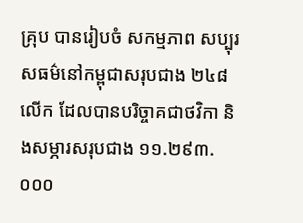គ្រុប បានរៀបចំ សកម្មភាព សប្បុរសធម៌នៅកម្ពុជាសរុបជាង ២៤៨ លើក ដែលបានបរិច្ចាគជាថវិកា និងសម្ភារសរុបជាង ១១.២៩៣.០០០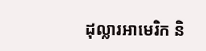ដុល្លារអាមេរិក និ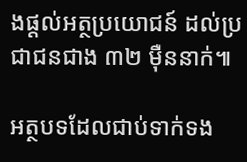ងផ្តល់អត្ថប្រយោជន៍ ដល់ប្រជាជនជាង ៣២ ម៉ឺននាក់៕

អត្ថបទដែលជាប់ទាក់ទង